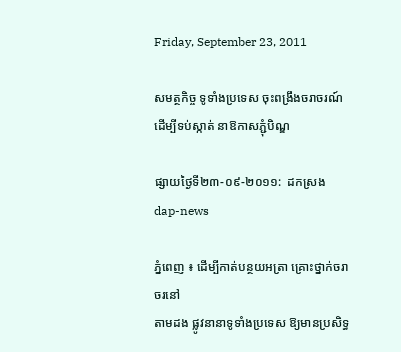Friday, September 23, 2011

សមត្ថកិច្ច ទូទាំងប្រទេស ចុះពង្រឹងចរាចរណ៍ ដើម្បីទប់ស្កាត់ នាឱកាសភ្ជុំបិណ្ឌ

ផ្សាយថ្ងៃទី២៣-០៩-២០១១:  ដកស្រង dap-news

ភ្នំពេញ ៖ ដើម្បីកាត់បន្ថយអត្រា គ្រោះថ្នាក់ចរាចរនៅ
តាមដង ផ្លូវនានាទូទាំងប្រទេស ឱ្យមានប្រសិទ្ធ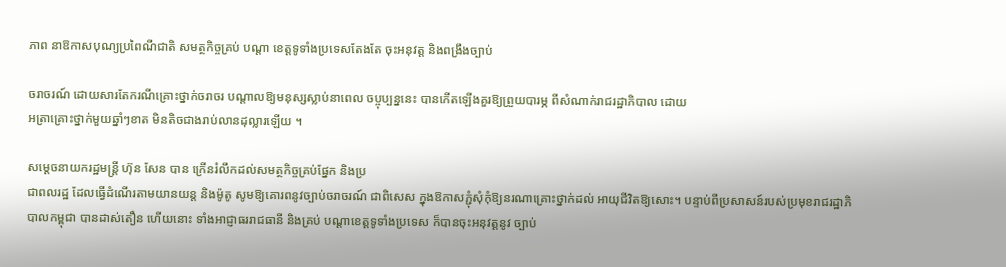ភាព នាឱកាសបុណ្យប្រពៃណីជាតិ សមត្ថកិច្ចគ្រប់ បណ្ដា ខេត្ដទូទាំងប្រទេសតែងតែ ចុះអនុវត្ដ និងពង្រឹងច្បាប់

ចរាចរណ៍ ដោយសារតែករណីគ្រោះថ្នាក់ចរាចរ បណ្ដាលឱ្យមនុស្សស្លាប់នាពេល ចប្ចុប្បន្ននេះ បានកើតឡើងគួរឱ្យព្រួយបារម្ភ ពីសំណាក់រាជរដ្ឋាភិបាល ដោយ
អត្រាគ្រោះថ្នាក់មួយឆ្នាំៗខាត មិនតិចជាងរាប់លានដុល្លារឡើយ ។

សម្ដេចនាយករដ្ឋមន្ដ្រី ហ៊ុន សែន បាន ក្រើនរំលឹកដល់សមត្ថកិច្ចគ្រប់ផ្នែក និងប្រ
ជាពលរដ្ឋ ដែលធ្វើដំណើរតាមយានយន្ដ និងម៉ូតូ សូមឱ្យគោរពនូវច្បាប់ចរាចរណ៍ ជាពិសេស ក្នុងឱកាសភ្ជុំសុំកុំឱ្យនរណាគ្រោះថ្នាក់ដល់ អាយុជីវិតឱ្យសោះ។ បន្ទាប់ពីប្រសាសន៍របស់ប្រមុខរាជរដ្ឋាភិបាលកម្ពុជា បានដាស់តឿន ហើយនោះ ទាំងអាជ្ញាធររាជធានី និងគ្រប់ បណ្ដាខេត្ដទូទាំងប្រទេស ក៏បានចុះអនុវត្ដនូវ ច្បាប់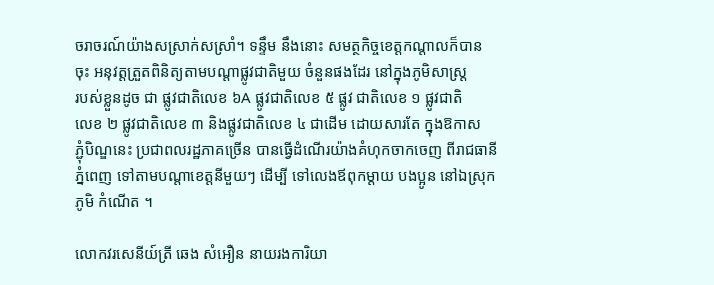ចរាចរណ៍យ៉ាងសស្រាក់សស្រាំ។ ទន្ទឹម នឹងនោះ សមត្ថកិច្ចខេត្ដកណ្ដាលក៏បាន
ចុះ អនុវត្ដត្រួតពិនិត្យតាមបណ្ដាផ្លូវជាតិមួយ ចំនួនផងដែរ នៅក្នុងភូមិសាស្ដ្រ
របស់ខ្លួនដូច ជា ផ្លូវជាតិលេខ ៦A ផ្លូវជាតិលេខ ៥ ផ្លូវ ជាតិលេខ ១ ផ្លូវជាតិ
លេខ ២ ផ្លូវជាតិលេខ ៣ និងផ្លូវជាតិលេខ ៤ ជាដើម ដោយសារតែ ក្នុងឱកាស
ភ្ជុំបិណ្ឌនេះ ប្រជាពលរដ្ឋភាគច្រើន បានធ្វើដំណើរយ៉ាងគំហុកចាកចេញ ពីរាជធានី
ភ្នំពេញ ទៅតាមបណ្ដាខេត្ដនីមួយៗ ដើម្បី ទៅលេងឪពុកម្ដាយ បងប្អូន នៅឯស្រុក
ភូមិ កំណើត ។

លោកវរសេនីយ៍ត្រី ឆេង សំអឿន នាយរងការិយា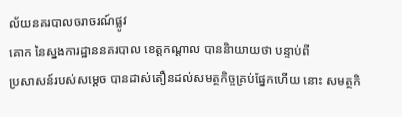ល័យនគរបាលចរាចរណ៍ផ្លូវ
គោក នៃស្នងការដ្ឋាននគរបាល ខេត្ដកណ្ដាល បាននិាយាយថា បន្ទាប់ពី
ប្រសាសន៍របស់សម្ដេច បានដាស់តឿនដល់សមត្ថកិច្ចគ្រប់ផ្នែកហើយ នោះ សមត្ថកិ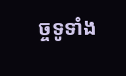ច្ចទូទាំង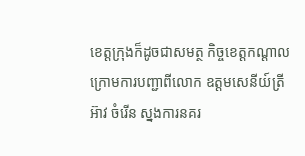ខេត្ដក្រុងក៏ដូចជាសមត្ថ កិច្ចខេត្ដកណ្ដាល ក្រោមការបញ្ជាពីលោក ឧត្ដមសេនីយ៍ត្រី អ៊ាវ ចំរើន ស្នងការនគរ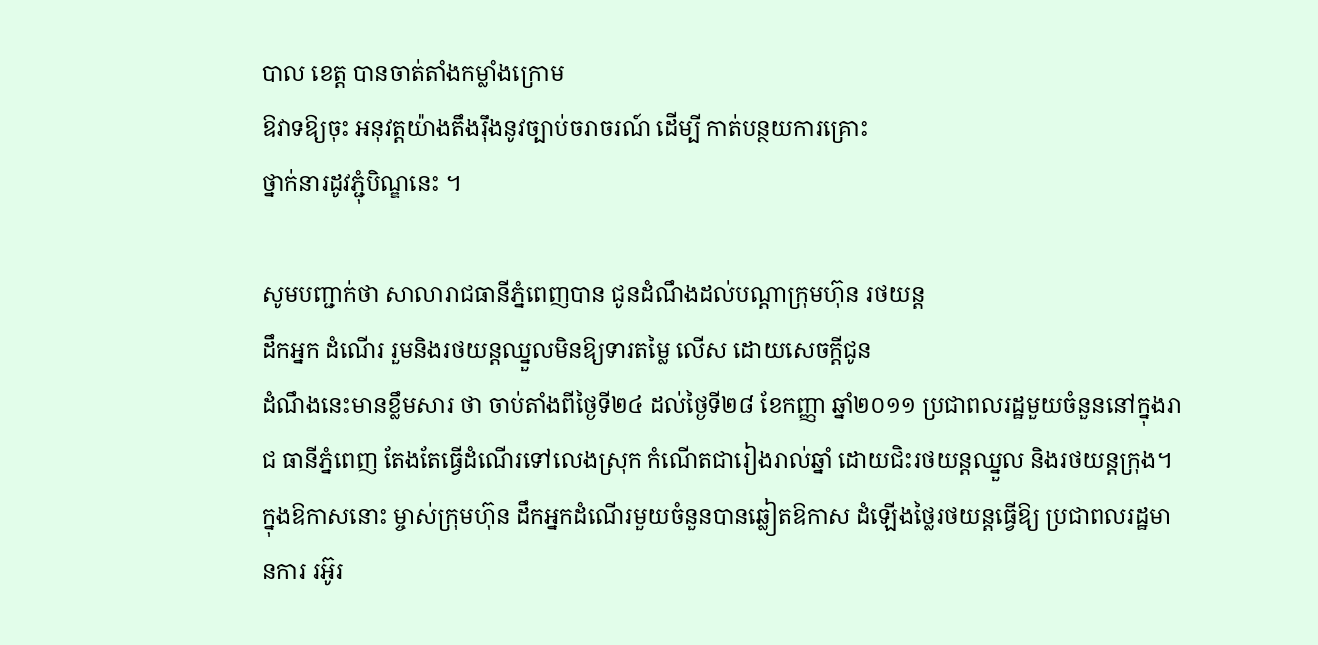បាល ខេត្ដ បានចាត់តាំងកម្លាំងក្រោម
ឱវាទឱ្យចុះ អនុវត្ដយ៉ាងតឹងរ៉ឹងនូវច្បាប់ចរាចរណ៍ ដើម្បី កាត់បន្ថយការគ្រោះ
ថ្នាក់នារដូវភ្ជុំបិណ្ឌនេះ ។

សូមបញ្ជាក់ថា សាលារាជធានីភ្នំពេញបាន ជូនដំណឹងដល់បណ្ដាក្រុមហ៊ុន រថយន្ដ
ដឹកអ្នក ដំណើរ រួមនិងរថយន្ដឈ្នួលមិនឱ្យទារតម្លៃ លើស ដោយសេចក្ដីជូន
ដំណឹងនេះមានខ្លឹមសារ ថា ចាប់តាំងពីថ្ងៃទី២៤ ដល់ថ្ងៃទី២៨ ខែកញ្ញា ឆ្នាំ២០១១ ប្រជាពលរដ្ឋមួយចំនួននៅក្នុងរាជ ធានីភ្នំពេញ តែងតែធ្វើដំណើរទៅលេងស្រុក កំណើតជារៀងរាល់ឆ្នាំ ដោយជិះរថយន្ដឈ្នួល និងរថយន្ដក្រុង។ ក្នុងឱកាសនោះ ម្ចាស់ក្រុមហ៊ុន ដឹកអ្នកដំណើរមួយចំនួនបានឆ្លៀតឱកាស ដំឡើងថ្លៃរថយន្ដធ្វើឱ្យ ប្រជាពលរដ្ឋមានការ រអ៊ូរ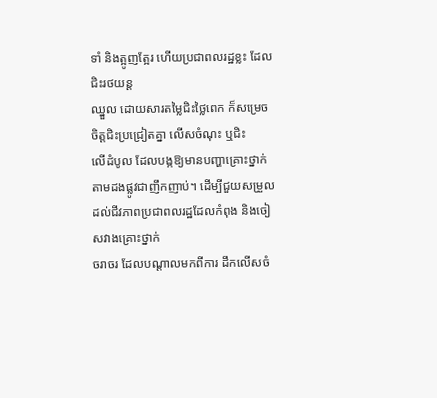ទាំ និងត្អូញត្អែរ ហើយប្រជាពលរដ្ឋខ្លះ ដែលជិះរថយន្ដ
ឈ្នួល ដោយសារតម្លៃជិះថ្លៃពេក ក៏សម្រេចចិត្ដជិះប្រជ្រៀតគ្នា លើសចំណុះ ឬជិះ
លើដំបូល ដែលបង្កឱ្យមានបញ្ហាគ្រោះថ្នាក់ តាមដងផ្លូវជាញឹកញាប់។ ដើម្បីជួយសម្រួល ដល់ជីវភាពប្រជាពលរដ្ឋដែលកំពុង និងចៀសវាងគ្រោះថ្នាក់
ចរាចរ ដែលបណ្ដាលមកពីការ ដឹកលើសចំ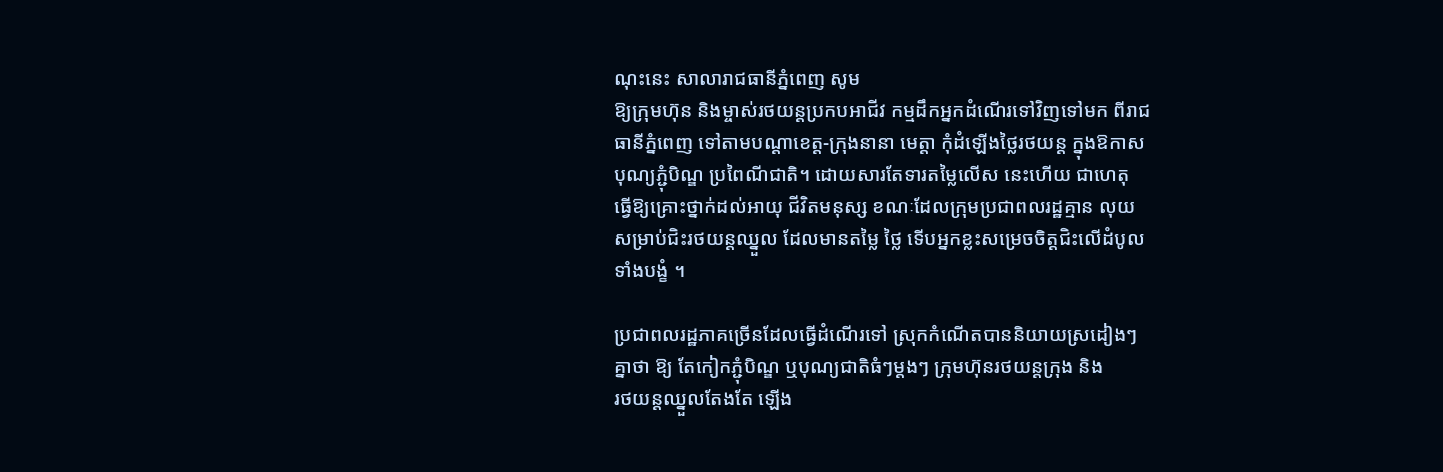ណុះនេះ សាលារាជធានីភ្នំពេញ សូម
ឱ្យក្រុមហ៊ុន និងម្ចាស់រថយន្ដប្រកបអាជីវ កម្មដឹកអ្នកដំណើរទៅវិញទៅមក ពីរាជ
ធានីភ្នំពេញ ទៅតាមបណ្ដាខេត្ដ-ក្រុងនានា មេត្ដា កុំដំឡើងថ្លៃរថយន្ដ ក្នុងឱកាស
បុណ្យភ្ជុំបិណ្ឌ ប្រពៃណីជាតិ។ ដោយសារតែទារតម្លៃលើស នេះហើយ ជាហេតុ
ធ្វើឱ្យគ្រោះថ្នាក់ដល់អាយុ ជីវិតមនុស្ស ខណៈដែលក្រុមប្រជាពលរដ្ឋគ្មាន លុយ
សម្រាប់ជិះរថយន្ដឈ្នួល ដែលមានតម្លៃ ថ្លៃ ទើបអ្នកខ្លះសម្រេចចិត្ដជិះលើដំបូល
ទាំងបង្ខំ ។

ប្រជាពលរដ្ឋភាគច្រើនដែលធ្វើដំណើរទៅ ស្រុកកំណើតបាននិយាយស្រដៀងៗ
គ្នាថា ឱ្យ តែកៀកភ្ជុំបិណ្ឌ ឬបុណ្យជាតិធំៗម្ដងៗ ក្រុមហ៊ុនរថយន្ដក្រុង និង
រថយន្ដឈ្នួលតែងតែ ឡើង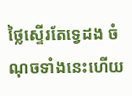ថ្លៃស្ទើរតែទ្វេដង ចំណុចទាំងនេះហើយ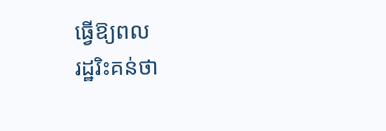ធ្វើឱ្យពល
រដ្ឋរិះគន់ថា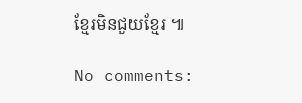ខ្មែរមិនជួយខ្មែរ ៕

No comments: